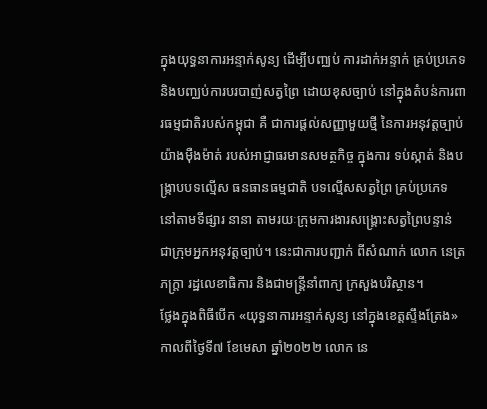ក្នុងយុទ្ធនាការអន្ទាក់សូន្យ ដើម្បីបញ្ឈប់ ការដាក់អន្ទាក់ គ្រប់ប្រភេទ និងបញ្ឈប់ការបរបាញ់សត្វព្រៃ ដោយខុសច្បាប់ នៅក្នុងតំបន់ការពារធម្មជាតិរបស់កម្ពុជា គឺ ជាការផ្តល់សញ្ញាមួយថ្មី នៃការអនុវត្តច្បាប់ យ៉ាងម៉ឺងម៉ាត់ របស់អាជ្ញាធរមានសមត្ថកិច្ច ក្នុងការ ទប់ស្កាត់ និងបង្ក្រាបបទល្មើស ធនធានធម្មជាតិ បទល្មើសសត្វព្រៃ គ្រប់ប្រភេទ នៅតាមទីផ្សារ នានា តាមរយៈក្រុមការងារសង្គ្រោះសត្វព្រៃបន្ទាន់ ជាក្រុមអ្នកអនុវត្តច្បាប់។ នេះជាការបញ្ជាក់ ពីសំណាក់ លោក នេត្រ ភក្រ្តា រដ្ឋលេខាធិការ និងជាមន្រ្តីនាំពាក្យ ក្រសួងបរិស្ថាន។
ថ្លែងក្នុងពិធីបើក «យុទ្ធនាការអន្ទាក់សូន្យ នៅក្នុងខេត្តស្ទឹងត្រែង» កាលពីថ្ងៃទី៧ ខែមេសា ឆ្នាំ២០២២ លោក នេ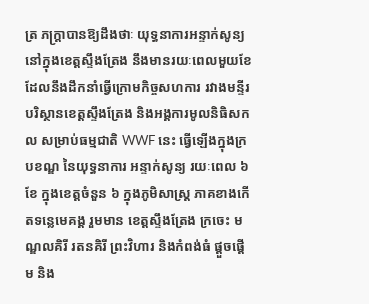ត្រ ភក្រ្តាបានឱ្យដឹងថាៈ យុទ្ធនាការអន្ទាក់សូន្យ នៅក្នុងខេត្តស្ទឹងត្រែង នឹងមានរយៈពេលមួយខែ ដែលនឹងដឹកនាំធ្វើក្រោមកិច្ចសហការ រវាងមន្ទីរបរិស្ថានខេត្តស្ទឹងត្រែង និងអង្គការមូលនិធិសកល សម្រាប់ធម្មជាតិ WWF នេះ ធ្វើឡើងក្នុងក្របខណ្ឌ នៃយុទ្ធនាការ អន្ទាក់សូន្យ រយៈពេល ៦ ខែ ក្នុងខេត្តចំនួន ៦ ក្នុងភូមិសាស្ត្រ ភាគខាងកើតទន្លេមេគង្គ រួមមាន ខេត្តស្ទឹងត្រែង ក្រចេះ មណ្ឌលគិរី រតនគិរី ព្រះវិហារ និងកំពង់ធំ ផ្តួចផ្តើម និង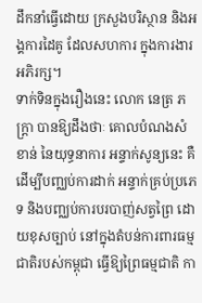ដឹកនាំធ្វើដោយ ក្រសួងបរិស្ថាន និងអង្គការដៃគូ ដែលសហការ ក្នុងការងារអភិរក្ស។
ទាក់ទិនក្នុងរឿងនេះ លោក នេត្រ ភក្ត្រា បានឱ្យដឹងថាៈ គោលបំណងសំខាន់ នៃយុទ្ធនាការ អន្ទាក់សូន្យនេះ គឺដើម្បីបញ្ឈប់ការដាក់ អន្ទាក់គ្រប់ប្រភេទ និងបញ្ឈប់ការបរបាញ់សត្វព្រៃ ដោយខុសច្បាប់ នៅក្នុងតំបន់ការពារធម្មជាតិរបស់កម្ពុជា ធ្វើឱ្យព្រៃធម្មជាតិ កា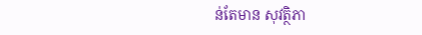ន់តែមាន សុវត្ថិភា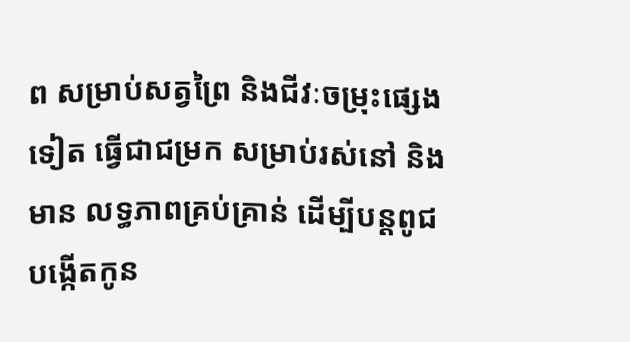ព សម្រាប់សត្វព្រៃ និងជីវៈចម្រុះផ្សេងទៀត ធ្វើជាជម្រក សម្រាប់រស់នៅ និងមាន លទ្ធភាពគ្រប់គ្រាន់ ដើម្បីបន្តពូជបង្កើតកូន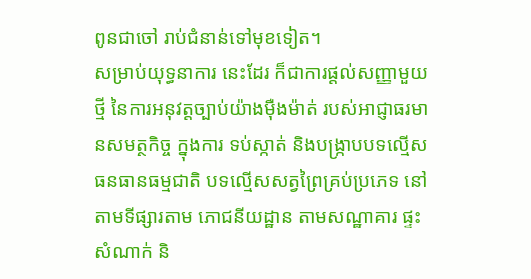ពូនជាចៅ រាប់ជំនាន់ទៅមុខទៀត។
សម្រាប់យុទ្ធនាការ នេះដែរ ក៏ជាការផ្តល់សញ្ញាមួយថ្មី នៃការអនុវត្តច្បាប់យ៉ាងម៉ឺងម៉ាត់ របស់អាជ្ញាធរមានសមត្ថកិច្ច ក្នុងការ ទប់ស្កាត់ និងបង្ក្រាបបទល្មើសធនធានធម្មជាតិ បទល្មើសសត្វព្រៃគ្រប់ប្រភេទ នៅតាមទីផ្សារតាម ភោជនីយដ្ឋាន តាមសណ្ឋាគារ ផ្ទះសំណាក់ និ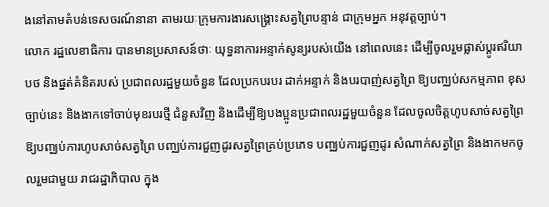ងនៅតាមតំបន់ទេសចរណ៍នានា តាមរយៈក្រុមការងារសង្គ្រោះសត្វព្រៃបន្ទាន់ ជាក្រុមអ្នក អនុវត្តច្បាប់។
លោក រដ្ឋលេខាធិការ បានមានប្រសាសន៍ថាៈ យុទ្ធនាការអន្ទាក់សូន្យរបស់យើង នៅពេលនេះ ដើម្បីចូលរួមផ្លាស់ប្តូរឥរិយាបថ និងផ្នត់គំនិតរបស់ ប្រជាពលរដ្ឋមួយចំនួន ដែលប្រកបរបរ ដាក់អន្ទាក់ និងបរបាញ់សត្វព្រៃ ឱ្យបញ្ឈប់សកម្មភាព ខុសច្បាប់នេះ និងងាកទៅចាប់មុខរបរថ្មី ជំនួសវិញ និងដើម្បីឱ្យបងប្អូនប្រជាពលរដ្ឋមួយចំនួន ដែលចូលចិត្តហូបសាច់សត្វព្រៃ ឱ្យបញ្ឈប់ការហូបសាច់សត្វព្រៃ បញ្ឈប់ការជួញដូរសត្វព្រៃគ្រប់ប្រភេទ បញ្ឈប់ការជួញដូរ សំណាក់សត្វព្រៃ និងងាកមកចូលរួមជាមួយ រាជរដ្ឋាភិបាល ក្នុង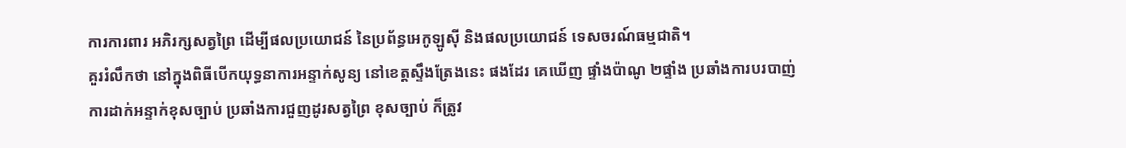ការការពារ អភិរក្សសត្វព្រៃ ដើម្បីផលប្រយោជន៍ នៃប្រព័ន្ធអេកូឡូស៊ី និងផលប្រយោជន៍ ទេសចរណ៍ធម្មជាតិ។
គួររំលឹកថា នៅក្នុងពិធីបើកយុទ្ធនាការអន្ទាក់សូន្យ នៅខេត្តស្ទឹងត្រែងនេះ ផងដែរ គេឃើញ ផ្ទាំងប៉ាណូ ២ផ្ទាំង ប្រឆាំងការបរបាញ់ ការដាក់អន្ទាក់ខុសច្បាប់ ប្រឆាំងការជួញដូរសត្វព្រៃ ខុសច្បាប់ ក៏ត្រូវ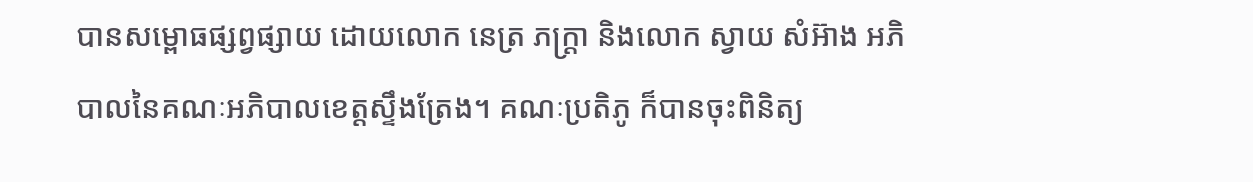បានសម្ពោធផ្សព្វផ្សាយ ដោយលោក នេត្រ ភក្ត្រា និងលោក ស្វាយ សំអ៊ាង អភិបាលនៃគណៈអភិបាលខេត្តស្ទឹងត្រែង។ គណៈប្រតិភូ ក៏បានចុះពិនិត្យ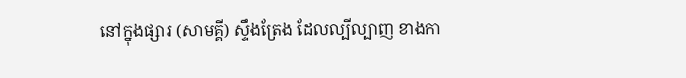នៅក្នុងផ្សារ (សាមគ្គី) ស្ទឹងត្រែង ដែលល្បីល្បាញ ខាងកា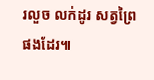រលួច លក់ដូរ សត្វព្រៃផងដែរ៕